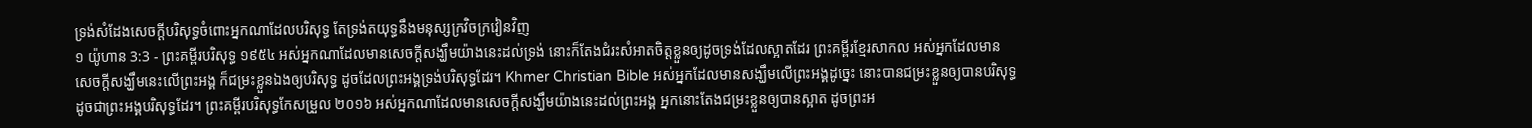ទ្រង់សំដែងសេចក្ដីបរិសុទ្ធចំពោះអ្នកណាដែលបរិសុទ្ធ តែទ្រង់តយុទ្ធនឹងមនុស្សក្រវិចក្រវៀនវិញ
១ យ៉ូហាន 3:3 - ព្រះគម្ពីរបរិសុទ្ធ ១៩៥៤ អស់អ្នកណាដែលមានសេចក្ដីសង្ឃឹមយ៉ាងនេះដល់ទ្រង់ នោះក៏តែងជំរះសំអាតចិត្តខ្លួនឲ្យដូចទ្រង់ដែលស្អាតដែរ ព្រះគម្ពីរខ្មែរសាកល អស់អ្នកដែលមានសេចក្ដីសង្ឃឹមនេះលើព្រះអង្គ ក៏ជម្រះខ្លួនឯងឲ្យបរិសុទ្ធ ដូចដែលព្រះអង្គទ្រង់បរិសុទ្ធដែរ។ Khmer Christian Bible អស់អ្នកដែលមានសង្ឃឹមលើព្រះអង្គដូច្នេះ នោះបានជម្រះខ្លួនឲ្យបានបរិសុទ្ធ ដូចជាព្រះអង្គបរិសុទ្ធដែរ។ ព្រះគម្ពីរបរិសុទ្ធកែសម្រួល ២០១៦ អស់អ្នកណាដែលមានសេចក្ដីសង្ឃឹមយ៉ាងនេះដល់ព្រះអង្គ អ្នកនោះតែងជម្រះខ្លួនឲ្យបានស្អាត ដូចព្រះអ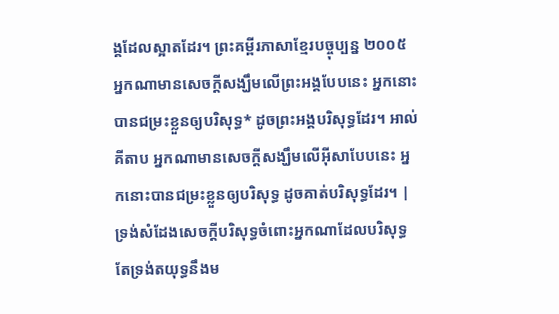ង្គដែលស្អាតដែរ។ ព្រះគម្ពីរភាសាខ្មែរបច្ចុប្បន្ន ២០០៥ អ្នកណាមានសេចក្ដីសង្ឃឹមលើព្រះអង្គបែបនេះ អ្នកនោះបានជម្រះខ្លួនឲ្យបរិសុទ្ធ* ដូចព្រះអង្គបរិសុទ្ធដែរ។ អាល់គីតាប អ្នកណាមានសេចក្ដីសង្ឃឹមលើអ៊ីសាបែបនេះ អ្នកនោះបានជម្រះខ្លួនឲ្យបរិសុទ្ធ ដូចគាត់បរិសុទ្ធដែរ។ |
ទ្រង់សំដែងសេចក្ដីបរិសុទ្ធចំពោះអ្នកណាដែលបរិសុទ្ធ តែទ្រង់តយុទ្ធនឹងម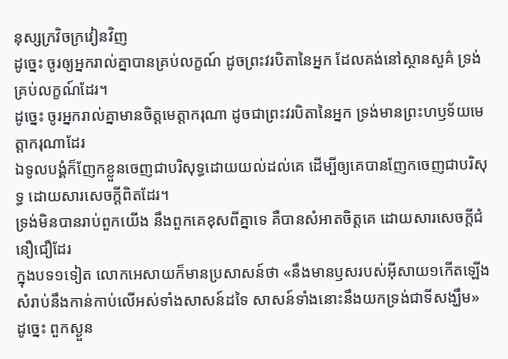នុស្សក្រវិចក្រវៀនវិញ
ដូច្នេះ ចូរឲ្យអ្នករាល់គ្នាបានគ្រប់លក្ខណ៍ ដូចព្រះវរបិតានៃអ្នក ដែលគង់នៅស្ថានសួគ៌ ទ្រង់គ្រប់លក្ខណ៍ដែរ។
ដូច្នេះ ចូរអ្នករាល់គ្នាមានចិត្តមេត្តាករុណា ដូចជាព្រះវរបិតានៃអ្នក ទ្រង់មានព្រះហឫទ័យមេត្តាករុណាដែរ
ឯទូលបង្គំក៏ញែកខ្លួនចេញជាបរិសុទ្ធដោយយល់ដល់គេ ដើម្បីឲ្យគេបានញែកចេញជាបរិសុទ្ធ ដោយសារសេចក្ដីពិតដែរ។
ទ្រង់មិនបានរាប់ពួកយើង នឹងពួកគេខុសពីគ្នាទេ គឺបានសំអាតចិត្តគេ ដោយសារសេចក្ដីជំនឿជឿដែរ
ក្នុងបទ១ទៀត លោកអេសាយក៏មានប្រសាសន៍ថា «នឹងមានឫសរបស់អ៊ីសាយ១កើតឡើង សំរាប់នឹងកាន់កាប់លើអស់ទាំងសាសន៍ដទៃ សាសន៍ទាំងនោះនឹងយកទ្រង់ជាទីសង្ឃឹម»
ដូច្នេះ ពួកស្ងួន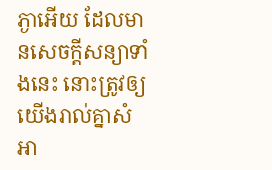ភ្ងាអើយ ដែលមានសេចក្ដីសន្យាទាំងនេះ នោះត្រូវឲ្យយើងរាល់គ្នាសំអា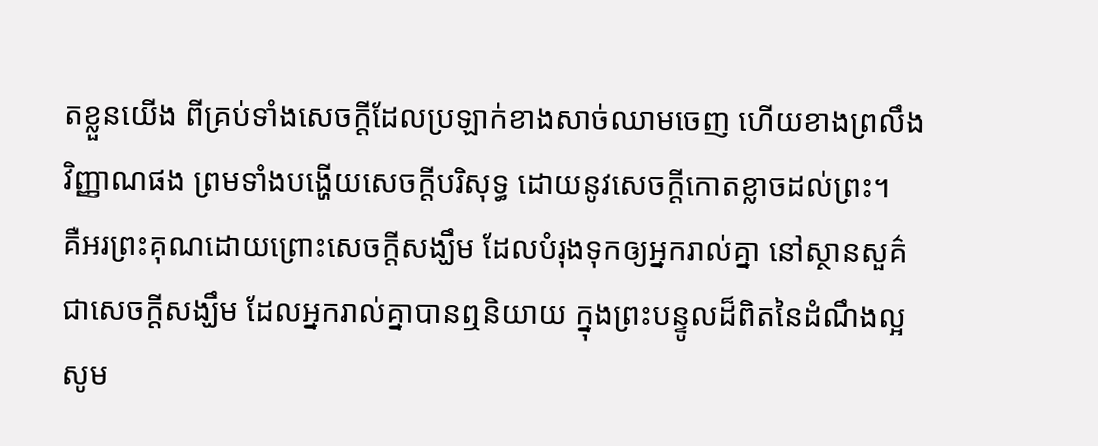តខ្លួនយើង ពីគ្រប់ទាំងសេចក្ដីដែលប្រឡាក់ខាងសាច់ឈាមចេញ ហើយខាងព្រលឹងវិញ្ញាណផង ព្រមទាំងបង្ហើយសេចក្ដីបរិសុទ្ធ ដោយនូវសេចក្ដីកោតខ្លាចដល់ព្រះ។
គឺអរព្រះគុណដោយព្រោះសេចក្ដីសង្ឃឹម ដែលបំរុងទុកឲ្យអ្នករាល់គ្នា នៅស្ថានសួគ៌ ជាសេចក្ដីសង្ឃឹម ដែលអ្នករាល់គ្នាបានឮនិយាយ ក្នុងព្រះបន្ទូលដ៏ពិតនៃដំណឹងល្អ
សូម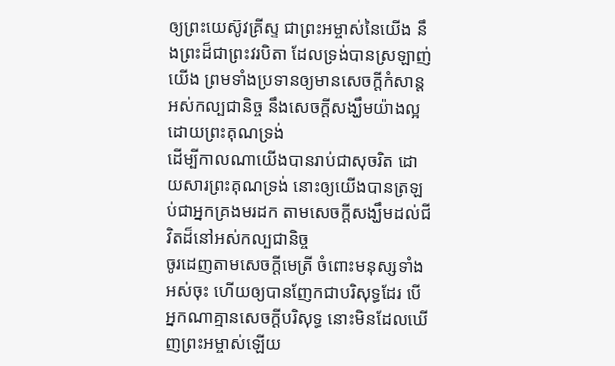ឲ្យព្រះយេស៊ូវគ្រីស្ទ ជាព្រះអម្ចាស់នៃយើង នឹងព្រះដ៏ជាព្រះវរបិតា ដែលទ្រង់បានស្រឡាញ់យើង ព្រមទាំងប្រទានឲ្យមានសេចក្ដីកំសាន្តអស់កល្បជានិច្ច នឹងសេចក្ដីសង្ឃឹមយ៉ាងល្អ ដោយព្រះគុណទ្រង់
ដើម្បីកាលណាយើងបានរាប់ជាសុចរិត ដោយសារព្រះគុណទ្រង់ នោះឲ្យយើងបានត្រឡប់ជាអ្នកគ្រងមរដក តាមសេចក្ដីសង្ឃឹមដល់ជីវិតដ៏នៅអស់កល្បជានិច្ច
ចូរដេញតាមសេចក្ដីមេត្រី ចំពោះមនុស្សទាំងអស់ចុះ ហើយឲ្យបានញែកជាបរិសុទ្ធដែរ បើអ្នកណាគ្មានសេចក្ដីបរិសុទ្ធ នោះមិនដែលឃើញព្រះអម្ចាស់ឡើយ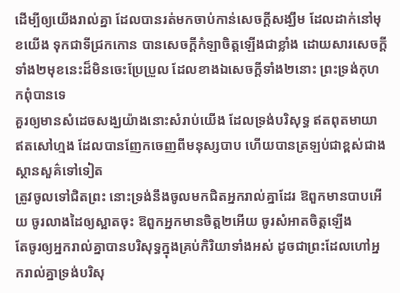ដើម្បីឲ្យយើងរាល់គ្នា ដែលបានរត់មកចាប់កាន់សេចក្ដីសង្ឃឹម ដែលដាក់នៅមុខយើង ទុកជាទីជ្រកកោន បានសេចក្ដីកំឡាចិត្តឡើងជាខ្លាំង ដោយសារសេចក្ដីទាំង២មុខនេះដ៏មិនចេះប្រែប្រួល ដែលខាងឯសេចក្ដីទាំង២នោះ ព្រះទ្រង់កុហកពុំបានទេ
គួរឲ្យមានសំដេចសង្ឃយ៉ាងនោះសំរាប់យើង ដែលទ្រង់បរិសុទ្ធ ឥតពុតមាយា ឥតសៅហ្មង ដែលបានញែកចេញពីមនុស្សបាប ហើយបានត្រឡប់ជាខ្ពស់ជាងស្ថានសួគ៌ទៅទៀត
ត្រូវចូលទៅជិតព្រះ នោះទ្រង់នឹងចូលមកជិតអ្នករាល់គ្នាដែរ ឱពួកមានបាបអើយ ចូរលាងដៃឲ្យស្អាតចុះ ឱពួកអ្នកមានចិត្ត២អើយ ចូរសំអាតចិត្តឡើង
តែចូរឲ្យអ្នករាល់គ្នាបានបរិសុទ្ធក្នុងគ្រប់កិរិយាទាំងអស់ ដូចជាព្រះដែលហៅអ្នករាល់គ្នាទ្រង់បរិសុ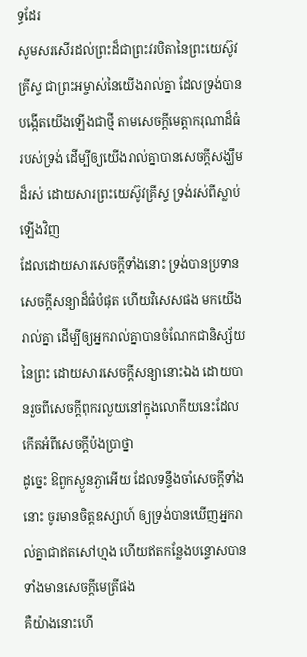ទ្ធដែរ
សូមសរសើរដល់ព្រះដ៏ជាព្រះវរបិតានៃព្រះយេស៊ូវគ្រីស្ទ ជាព្រះអម្ចាស់នៃយើងរាល់គ្នា ដែលទ្រង់បានបង្កើតយើងឡើងជាថ្មី តាមសេចក្ដីមេត្តាករុណាដ៏ធំរបស់ទ្រង់ ដើម្បីឲ្យយើងរាល់គ្នាបានសេចក្ដីសង្ឃឹមដ៏រស់ ដោយសារព្រះយេស៊ូវគ្រីស្ទ ទ្រង់រស់ពីស្លាប់ឡើងវិញ
ដែលដោយសារសេចក្ដីទាំងនោះ ទ្រង់បានប្រទានសេចក្ដីសន្យាដ៏ធំបំផុត ហើយវិសេសផង មកយើងរាល់គ្នា ដើម្បីឲ្យអ្នករាល់គ្នាបានចំណែកជានិស្ស័យនៃព្រះ ដោយសារសេចក្ដីសន្យានោះឯង ដោយបានរួចពីសេចក្ដីពុករលួយនៅក្នុងលោកីយនេះដែលកើតអំពីសេចក្ដីប៉ងប្រាថ្នា
ដូច្នេះ ឱពួកស្ងួនភ្ងាអើយ ដែលទន្ទឹងចាំសេចក្ដីទាំងនោះ ចូរមានចិត្តឧស្សាហ៍ ឲ្យទ្រង់បានឃើញអ្នករាល់គ្នាជាឥតសៅហ្មង ហើយឥតកន្លែងបន្ទោសបាន ទាំងមានសេចក្ដីមេត្រីផង
គឺយ៉ាងនោះហើ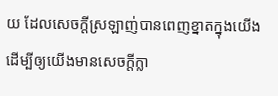យ ដែលសេចក្ដីស្រឡាញ់បានពេញខ្នាតក្នុងយើង ដើម្បីឲ្យយើងមានសេចក្ដីក្លា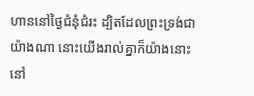ហាននៅថ្ងៃជំនុំជំរះ ដ្បិតដែលព្រះទ្រង់ជាយ៉ាងណា នោះយើងរាល់គ្នាក៏យ៉ាងនោះនៅ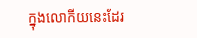ក្នុងលោកីយនេះដែរ